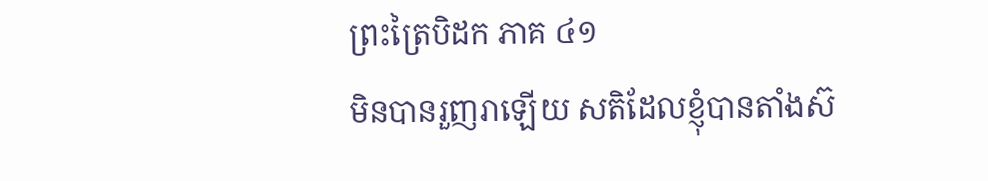ព្រះត្រៃបិដក ភាគ ៤១
មិនបានរួញរាឡើយ សតិដែលខ្ញុំបានតាំងស៊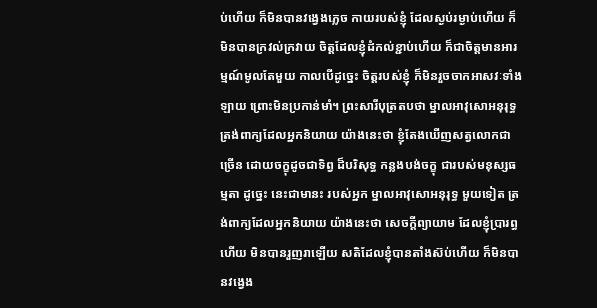ប់ហើយ ក៏មិនបានវង្វេងភ្លេច កាយរបស់ខ្ញុំ ដែលស្ងប់រម្ងាប់ហើយ ក៏មិនបានក្រវល់ក្រវាយ ចិត្តដែលខ្ញុំដំកល់ខ្ជាប់ហើយ ក៏ជាចិត្តមានអារម្មណ៍មូលតែមួយ កាលបើដូច្នេះ ចិត្តរបស់ខ្ញុំ ក៏មិនរួចចាកអាសវៈទាំងឡាយ ព្រោះមិនប្រកាន់មាំ។ ព្រះសារីបុត្រតបថា ម្នាលអាវុសោអនុរុទ្ធ ត្រង់ពាក្យដែលអ្នកនិយាយ យ៉ាងនេះថា ខ្ញុំតែងឃើញសត្វលោកជាច្រើន ដោយចក្ខុដូចជាទិព្វ ដ៏បរិសុទ្ធ កន្លងបង់ចក្ខុ ជារបស់មនុស្សធម្មតា ដូច្នេះ នេះជាមានះ របស់អ្នក ម្នាលអាវុសោអនុរុទ្ធ មួយទៀត ត្រង់ពាក្យដែលអ្នកនិយាយ យ៉ាងនេះថា សេចក្ដីព្យាយាម ដែលខ្ញុំប្រារព្ធហើយ មិនបានរួញរាឡើយ សតិដែលខ្ញុំបានតាំងស៊ប់ហើយ ក៏មិនបានវង្វេង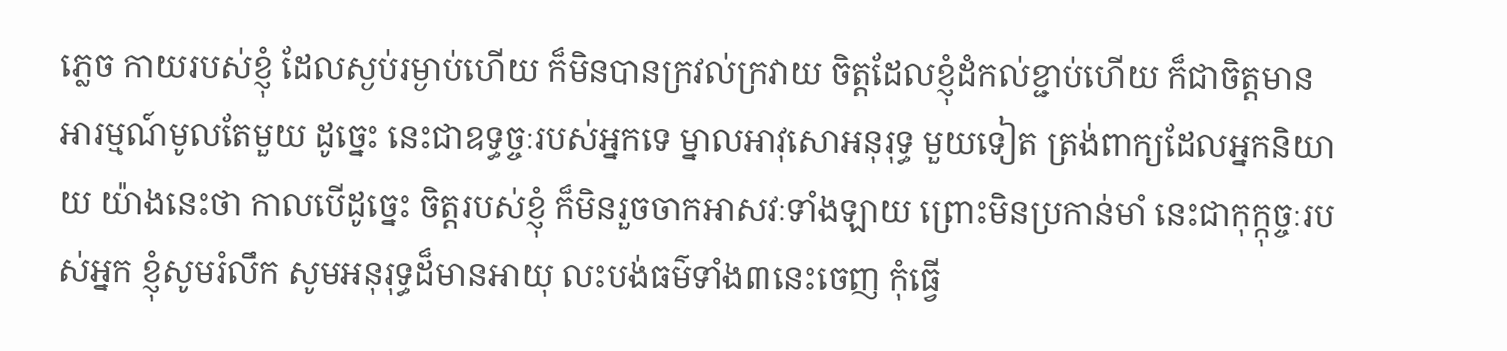ភ្លេច កាយរបស់ខ្ញុំ ដែលស្ងប់រម្ងាប់ហើយ ក៏មិនបានក្រវល់ក្រវាយ ចិត្តដែលខ្ញុំដំកល់ខ្ជាប់ហើយ ក៏ជាចិត្តមានអារម្មណ៍មូលតែមួយ ដូច្នេះ នេះជាឧទ្ធច្ចៈរបស់អ្នកទេ ម្នាលអាវុសោអនុរុទ្ធ មួយទៀត ត្រង់ពាក្យដែលអ្នកនិយាយ យ៉ាងនេះថា កាលបើដូច្នេះ ចិត្តរបស់ខ្ញុំ ក៏មិនរួចចាកអាសវៈទាំងឡាយ ព្រោះមិនប្រកាន់មាំ នេះជាកុក្កុច្ចៈរបស់អ្នក ខ្ញុំសូមរំលឹក សូមអនុរុទ្ធដ៏មានអាយុ លះបង់ធម៌ទាំង៣នេះចេញ កុំធ្វើ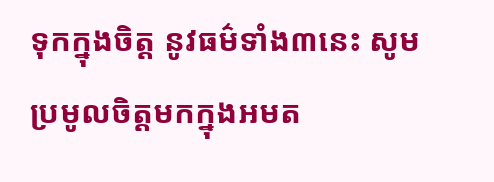ទុកក្នុងចិត្ត នូវធម៌ទាំង៣នេះ សូមប្រមូលចិត្តមកក្នុងអមត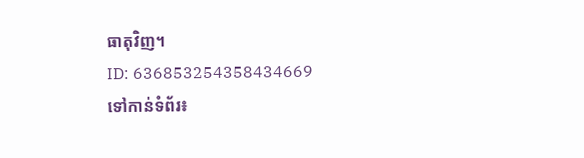ធាតុវិញ។
ID: 636853254358434669
ទៅកាន់ទំព័រ៖